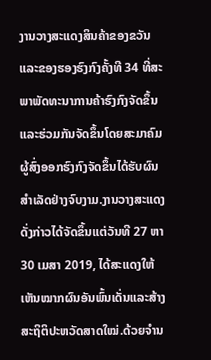ງານວາງສະແດງສິນຄ້າຂອງຂວັນແລະຂອງຮອງຮົງກົງຄັ້ງທີ 34 ທີ່ສະພາພັດທະນາການຄ້າຮົງກົງຈັດຂຶ້ນແລະຮ່ວມກັນຈັດຂຶ້ນໂດຍສະມາຄົມຜູ້ສົ່ງອອກຮົງກົງຈັດຂຶ້ນໄດ້ຮັບຜົນສຳເລັດຢ່າງຈົບງາມ.ງານວາງສະແດງດັ່ງກ່າວໄດ້ຈັດຂຶ້ນແຕ່ວັນທີ 27 ຫາ 30 ເມສາ 2019, ໄດ້ສະແດງໃຫ້ເຫັນໝາກຜົນອັນພົ້ນເດັ່ນແລະສ້າງສະຖິຕິປະຫວັດສາດໃໝ່.ດ້ວຍຈຳນ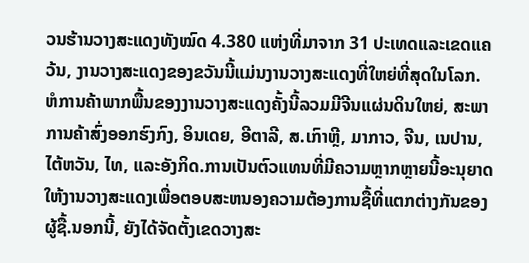ວນຮ້ານວາງສະແດງທັງໝົດ 4.380 ແຫ່ງທີ່ມາຈາກ 31 ປະເທດແລະເຂດແຄວ້ນ, ງານວາງສະແດງຂອງຂວັນນີ້ແມ່ນງານວາງສະແດງທີ່ໃຫຍ່ທີ່ສຸດໃນໂລກ.
ຫໍການຄ້າພາກພື້ນຂອງງານວາງສະແດງຄັ້ງນີ້ລວມມີຈີນແຜ່ນດິນໃຫຍ່, ສະພາການຄ້າສົ່ງອອກຮົງກົງ, ອິນເດຍ, ອີຕາລີ, ສ.ເກົາຫຼີ, ມາກາວ, ຈີນ, ເນປານ, ໄຕ້ຫວັນ, ໄທ, ແລະອັງກິດ.ການເປັນຕົວແທນທີ່ມີຄວາມຫຼາກຫຼາຍນີ້ອະນຸຍາດໃຫ້ງານວາງສະແດງເພື່ອຕອບສະຫນອງຄວາມຕ້ອງການຊື້ທີ່ແຕກຕ່າງກັນຂອງຜູ້ຊື້.ນອກນີ້, ຍັງໄດ້ຈັດຕັ້ງເຂດວາງສະ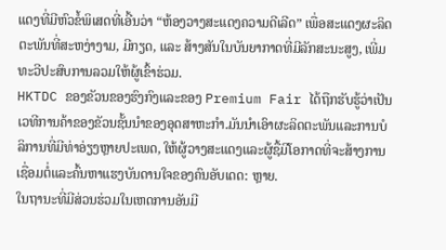ແດງທີ່ມີຫົວຂໍ້ພິເສດທີ່ເອີ້ນວ່າ “ຫ້ອງວາງສະແດງຄວາມດີເລີດ” ເພື່ອສະແດງຜະລິດຕະພັນທີ່ສະຫງ່າງາມ, ມີກຽດ, ແລະ ສ້າງສັນໃນບັນຍາກາດທີ່ມີລັກສະນະສູງ, ເພີ່ມທະວີປະສົບການລວມໃຫ້ຜູ້ເຂົ້າຮ່ວມ.
HKTDC ຂອງຂັວນຂອງຮົງກົງແລະຂອງ Premium Fair ໄດ້ຖືກຮັບຮູ້ວ່າເປັນເວທີການຄ້າຂອງຂັວນຊັ້ນນໍາຂອງອຸດສາຫະກໍາ.ມັນນໍາເອົາຜະລິດຕະພັນແລະການບໍລິການທີ່ມີທ່າອ່ຽງຫຼາຍປະເພດ, ໃຫ້ຜູ້ວາງສະແດງແລະຜູ້ຊື້ມີໂອກາດທີ່ຈະສ້າງການເຊື່ອມຕໍ່ແລະຄົ້ນຫາແຮງບັນດານໃຈຂອງຄົນອັບເດດ: ຫຼາຍ.
ໃນຖານະທີ່ມີສ່ວນຮ່ວມໃນເຫດການອັນມີ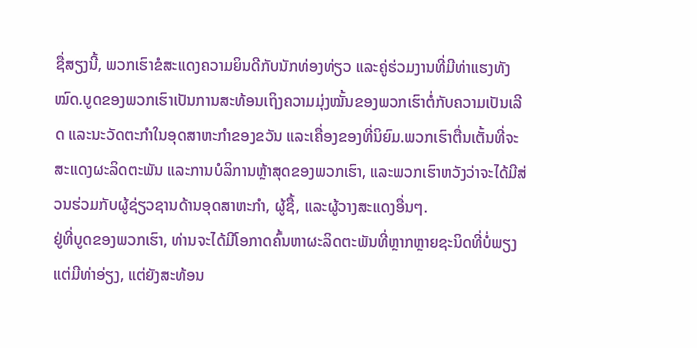ຊື່ສຽງນີ້, ພວກເຮົາຂໍສະແດງຄວາມຍິນດີກັບນັກທ່ອງທ່ຽວ ແລະຄູ່ຮ່ວມງານທີ່ມີທ່າແຮງທັງໝົດ.ບູດຂອງພວກເຮົາເປັນການສະທ້ອນເຖິງຄວາມມຸ່ງໝັ້ນຂອງພວກເຮົາຕໍ່ກັບຄວາມເປັນເລີດ ແລະນະວັດຕະກໍາໃນອຸດສາຫະກໍາຂອງຂວັນ ແລະເຄື່ອງຂອງທີ່ນິຍົມ.ພວກເຮົາຕື່ນເຕັ້ນທີ່ຈະສະແດງຜະລິດຕະພັນ ແລະການບໍລິການຫຼ້າສຸດຂອງພວກເຮົາ, ແລະພວກເຮົາຫວັງວ່າຈະໄດ້ມີສ່ວນຮ່ວມກັບຜູ້ຊ່ຽວຊານດ້ານອຸດສາຫະກໍາ, ຜູ້ຊື້, ແລະຜູ້ວາງສະແດງອື່ນໆ.
ຢູ່ທີ່ບູດຂອງພວກເຮົາ, ທ່ານຈະໄດ້ມີໂອກາດຄົ້ນຫາຜະລິດຕະພັນທີ່ຫຼາກຫຼາຍຊະນິດທີ່ບໍ່ພຽງແຕ່ມີທ່າອ່ຽງ, ແຕ່ຍັງສະທ້ອນ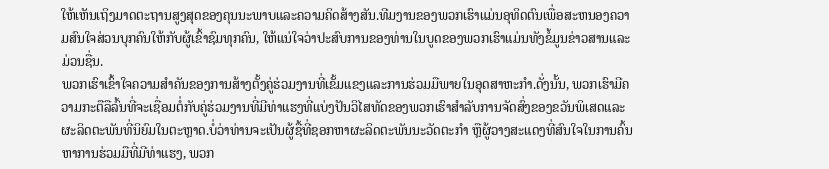ໃຫ້ເຫັນເຖິງມາດຕະຖານສູງສຸດຂອງຄຸນນະພາບແລະຄວາມຄິດສ້າງສັນ.ທີມງານຂອງພວກເຮົາແມ່ນອຸທິດຕົນເພື່ອສະຫນອງຄວາມສົນໃຈສ່ວນບຸກຄົນໃຫ້ກັບຜູ້ເຂົ້າຊົມທຸກຄົນ, ໃຫ້ແນ່ໃຈວ່າປະສົບການຂອງທ່ານໃນບູດຂອງພວກເຮົາແມ່ນທັງຂໍ້ມູນຂ່າວສານແລະມ່ວນຊື່ນ.
ພວກເຮົາເຂົ້າໃຈຄວາມສໍາຄັນຂອງການສ້າງຕັ້ງຄູ່ຮ່ວມງານທີ່ເຂັ້ມແຂງແລະການຮ່ວມມືພາຍໃນອຸດສາຫະກໍາ.ດັ່ງນັ້ນ, ພວກເຮົາມີຄວາມກະຕືລືລົ້ນທີ່ຈະເຊື່ອມຕໍ່ກັບຄູ່ຮ່ວມງານທີ່ມີທ່າແຮງທີ່ແບ່ງປັນວິໄສທັດຂອງພວກເຮົາສໍາລັບການຈັດສົ່ງຂອງຂວັນພິເສດແລະຜະລິດຕະພັນທີ່ນິຍົມໃນຕະຫຼາດ.ບໍ່ວ່າທ່ານຈະເປັນຜູ້ຊື້ທີ່ຊອກຫາຜະລິດຕະພັນນະວັດຕະກໍາ ຫຼືຜູ້ວາງສະແດງທີ່ສົນໃຈໃນການຄົ້ນຫາການຮ່ວມມືທີ່ມີທ່າແຮງ, ພວກ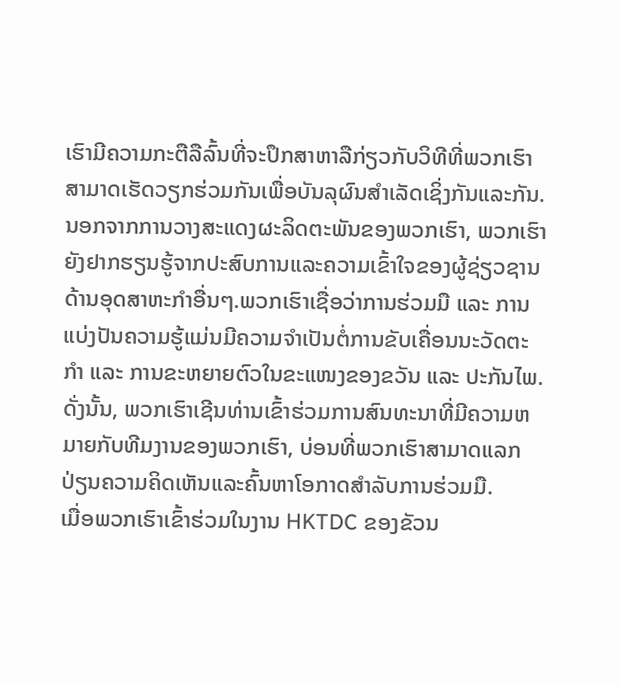ເຮົາມີຄວາມກະຕືລືລົ້ນທີ່ຈະປຶກສາຫາລືກ່ຽວກັບວິທີທີ່ພວກເຮົາສາມາດເຮັດວຽກຮ່ວມກັນເພື່ອບັນລຸຜົນສໍາເລັດເຊິ່ງກັນແລະກັນ.
ນອກຈາກການວາງສະແດງຜະລິດຕະພັນຂອງພວກເຮົາ, ພວກເຮົາຍັງຢາກຮຽນຮູ້ຈາກປະສົບການແລະຄວາມເຂົ້າໃຈຂອງຜູ້ຊ່ຽວຊານດ້ານອຸດສາຫະກໍາອື່ນໆ.ພວກເຮົາເຊື່ອວ່າການຮ່ວມມື ແລະ ການແບ່ງປັນຄວາມຮູ້ແມ່ນມີຄວາມຈຳເປັນຕໍ່ການຂັບເຄື່ອນນະວັດຕະກໍາ ແລະ ການຂະຫຍາຍຕົວໃນຂະແໜງຂອງຂວັນ ແລະ ປະກັນໄພ.ດັ່ງນັ້ນ, ພວກເຮົາເຊີນທ່ານເຂົ້າຮ່ວມການສົນທະນາທີ່ມີຄວາມຫມາຍກັບທີມງານຂອງພວກເຮົາ, ບ່ອນທີ່ພວກເຮົາສາມາດແລກປ່ຽນຄວາມຄິດເຫັນແລະຄົ້ນຫາໂອກາດສໍາລັບການຮ່ວມມື.
ເມື່ອພວກເຮົາເຂົ້າຮ່ວມໃນງານ HKTDC ຂອງຂັວນ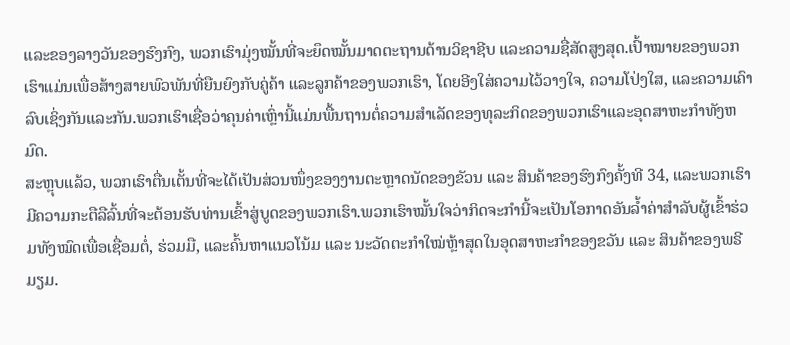ແລະຂອງລາງວັນຂອງຮົງກົງ, ພວກເຮົາມຸ່ງໝັ້ນທີ່ຈະຍຶດໝັ້ນມາດຕະຖານດ້ານວິຊາຊີບ ແລະຄວາມຊື່ສັດສູງສຸດ.ເປົ້າໝາຍຂອງພວກເຮົາແມ່ນເພື່ອສ້າງສາຍພົວພັນທີ່ຍືນຍົງກັບຄູ່ຄ້າ ແລະລູກຄ້າຂອງພວກເຮົາ, ໂດຍອີງໃສ່ຄວາມໄວ້ວາງໃຈ, ຄວາມໂປ່ງໃສ, ແລະຄວາມເຄົາລົບເຊິ່ງກັນແລະກັນ.ພວກເຮົາເຊື່ອວ່າຄຸນຄ່າເຫຼົ່ານີ້ແມ່ນພື້ນຖານຕໍ່ຄວາມສໍາເລັດຂອງທຸລະກິດຂອງພວກເຮົາແລະອຸດສາຫະກໍາທັງຫມົດ.
ສະຫຼຸບແລ້ວ, ພວກເຮົາຕື່ນເຕັ້ນທີ່ຈະໄດ້ເປັນສ່ວນໜຶ່ງຂອງງານຕະຫຼາດນັດຂອງຂັວນ ແລະ ສິນຄ້າຂອງຮົງກົງຄັ້ງທີ 34, ແລະພວກເຮົາມີຄວາມກະຕືລືລົ້ນທີ່ຈະຕ້ອນຮັບທ່ານເຂົ້າສູ່ບູດຂອງພວກເຮົາ.ພວກເຮົາໝັ້ນໃຈວ່າກິດຈະກຳນີ້ຈະເປັນໂອກາດອັນລ້ຳຄ່າສຳລັບຜູ້ເຂົ້າຮ່ວມທັງໝົດເພື່ອເຊື່ອມຕໍ່, ຮ່ວມມື, ແລະຄົ້ນຫາແນວໂນ້ມ ແລະ ນະວັດຕະກຳໃໝ່ຫຼ້າສຸດໃນອຸດສາຫະກຳຂອງຂວັນ ແລະ ສິນຄ້າຂອງພຣີມຽມ.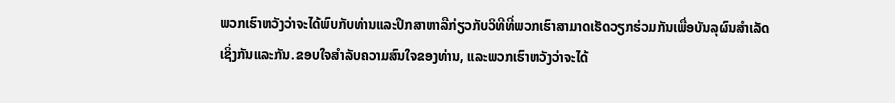ພວກເຮົາຫວັງວ່າຈະໄດ້ພົບກັບທ່ານແລະປຶກສາຫາລືກ່ຽວກັບວິທີທີ່ພວກເຮົາສາມາດເຮັດວຽກຮ່ວມກັນເພື່ອບັນລຸຜົນສໍາເລັດເຊິ່ງກັນແລະກັນ.ຂອບໃຈສໍາລັບຄວາມສົນໃຈຂອງທ່ານ, ແລະພວກເຮົາຫວັງວ່າຈະໄດ້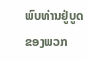ພົບທ່ານຢູ່ບູດຂອງພວກ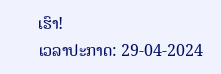ເຮົາ!
ເວລາປະກາດ: 29-04-2024